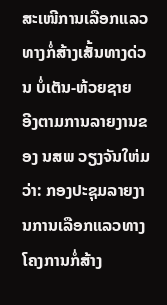ສະເໜີການເລືອກແລວທາງກໍ່ສ້າງເສັ້ນທາງດ່ວນ ບໍ່ເຕັນ-ຫ້ວຍຊາຍ
ອີງຕາມການລາຍງານຂອງ ນສພ ວຽງຈັນໃຫ່ມ ວ່າ: ກອງປະຊຸມລາຍງານການເລືອກແລວທາງໂຄງການກໍ່ສ້າງ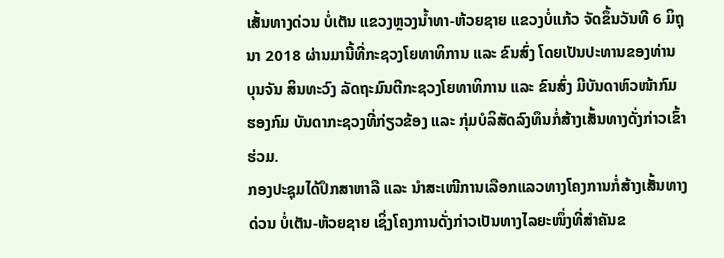ເສັ້ນທາງດ່ວນ ບໍ່ເຕັນ ແຂວງຫຼວງນ້ຳທາ-ຫ້ວຍຊາຍ ແຂວງບໍ່ແກ້ວ ຈັດຂຶ້ນວັນທີ 6 ມິຖຸນາ 2018 ຜ່ານມານີ້ທີ່ກະຊວງໂຍທາທິການ ແລະ ຂົນສົ່ງ ໂດຍເປັນປະທານຂອງທ່ານ ບຸນຈັນ ສິນທະວົງ ລັດຖະມົນຕີກະຊວງໂຍທາທິການ ແລະ ຂົນສົ່ງ ມີບັນດາຫົວໜ້າກົມ ຮອງກົມ ບັນດາກະຊວງທີ່ກ່ຽວຂ້ອງ ແລະ ກຸ່ມບໍລິສັດລົງທຶນກໍ່ສ້າງເສັ້ນທາງດັ່ງກ່າວເຂົ້າຮ່ວມ.
ກອງປະຊຸມໄດ້ປຶກສາຫາລື ແລະ ນຳສະເໜີການເລືອກແລວທາງໂຄງການກໍ່ສ້າງເສັ້ນທາງດ່ວນ ບໍ່ເຕັນ-ຫ້ວຍຊາຍ ເຊິ່ງໂຄງການດັ່ງກ່າວເປັນທາງໄລຍະໜຶ່ງທີ່ສຳຄັນຂ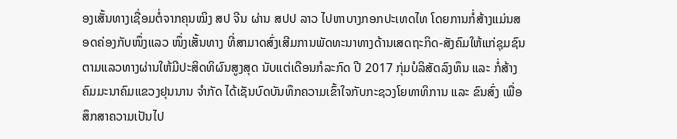ອງເສັ້ນທາງເຊື່ອມຕໍ່ຈາກຄຸນໝິງ ສປ ຈີນ ຜ່ານ ສປປ ລາວ ໄປຫາບາງກອກປະເທດໄທ ໂດຍການກໍ່ສ້າງແມ່ນສອດຄ່ອງກັບໜຶ່ງແລວ ໜຶ່ງເສັ້ນທາງ ທີ່ສາມາດສົ່ງເສີມການພັດທະນາທາງດ້ານເສດຖະກິດ-ສັງຄົມໃຫ້ແກ່ຊຸມຊົນ ຕາມແລວທາງຜ່ານໃຫ້ມີປະສິດທິຜົນສູງສຸດ ນັບແຕ່ເດືອນກໍລະກົດ ປີ 2017 ກຸ່ມບໍລິສັດລົງທຶນ ແລະ ກໍ່ສ້າງຄົມມະນາຄົມແຂວງຢຸນນານ ຈຳກັດ ໄດ້ເຊັນບົດບັນທຶກຄວາມເຂົ້າໃຈກັບກະຊວງໂຍທາທິການ ແລະ ຂົນສົ່ງ ເພື່ອສຶກສາຄວາມເປັນໄປ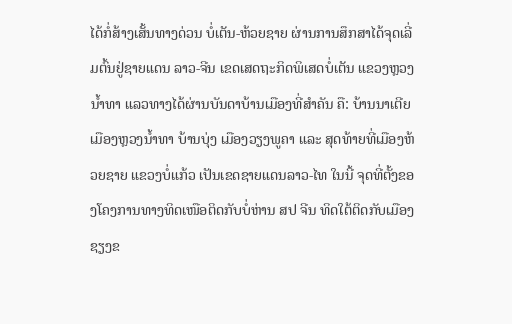ໄດ້ກໍ່ສ້າງເສັ້ນທາງດ່ວນ ບໍ່ເຕັນ-ຫ້ວຍຊາຍ ຜ່ານການສຶກສາໄດ້ຈຸດເລີ່ມຕົ້ນຢູ່ຊາຍແດນ ລາວ-ຈີນ ເຂດເສດຖະກິດພິເສດບໍ່ເຕັນ ແຂວງຫຼວງນ້ຳທາ ແລວທາງໄດ້ຜ່ານບັນດາບ້ານເມືອງທີ່ສຳຄັນ ຄື: ບ້ານນາເຕີຍ ເມືອງຫຼວງນ້ຳທາ ບ້ານບຸ່ງ ເມືອງວຽງພູຄາ ແລະ ສຸດທ້າຍທີ່ເມືອງຫ້ວຍຊາຍ ແຂວງບໍ່ແກ້ວ ເປັນເຂດຊາຍແດນລາວ-ໄທ ໃນນີ້ ຈຸດທີ່ຕັ້ງຂອງໂຄງການທາງທິດເໜືອຕິດກັບບໍ່ຫ່ານ ສປ ຈີນ ທິດໃຕ້ຕິດກັບເມືອງຊຽງຂ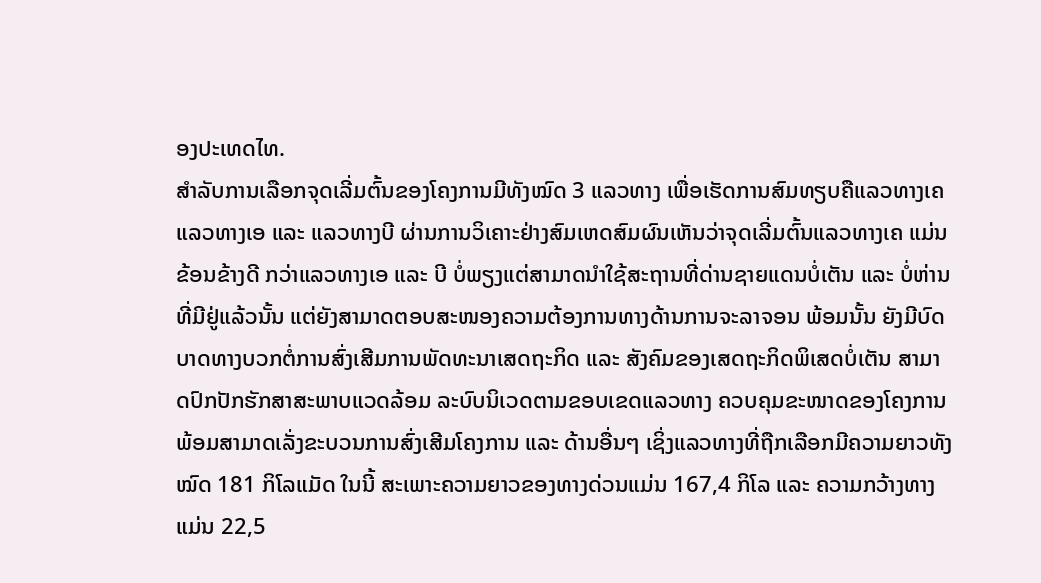ອງປະເທດໄທ.
ສຳລັບການເລືອກຈຸດເລີ່ມຕົ້ນຂອງໂຄງການມີທັງໝົດ 3 ແລວທາງ ເພື່ອເຮັດການສົມທຽບຄືແລວທາງເຄ ແລວທາງເອ ແລະ ແລວທາງບີ ຜ່ານການວິເຄາະຢ່າງສົມເຫດສົມຜົນເຫັນວ່າຈຸດເລີ່ມຕົ້ນແລວທາງເຄ ແມ່ນຂ້ອນຂ້າງດີ ກວ່າແລວທາງເອ ແລະ ບີ ບໍ່ພຽງແຕ່ສາມາດນຳໃຊ້ສະຖານທີ່ດ່ານຊາຍແດນບໍ່ເຕັນ ແລະ ບໍ່ຫ່ານທີ່ມີຢູ່ແລ້ວນັ້ນ ແຕ່ຍັງສາມາດຕອບສະໜອງຄວາມຕ້ອງການທາງດ້ານການຈະລາຈອນ ພ້ອມນັ້ນ ຍັງມີບົດບາດທາງບວກຕໍ່ການສົ່ງເສີມການພັດທະນາເສດຖະກິດ ແລະ ສັງຄົມຂອງເສດຖະກິດພິເສດບໍ່ເຕັນ ສາມາດປົກປັກຮັກສາສະພາບແວດລ້ອມ ລະບົບນິເວດຕາມຂອບເຂດແລວທາງ ຄວບຄຸມຂະໜາດຂອງໂຄງການ ພ້ອມສາມາດເລັ່ງຂະບວນການສົ່ງເສີມໂຄງການ ແລະ ດ້ານອື່ນໆ ເຊິ່ງແລວທາງທີ່ຖືກເລືອກມີຄວາມຍາວທັງໝົດ 181 ກິໂລແມັດ ໃນນີ້ ສະເພາະຄວາມຍາວຂອງທາງດ່ວນແມ່ນ 167,4 ກິໂລ ແລະ ຄວາມກວ້າງທາງແມ່ນ 22,5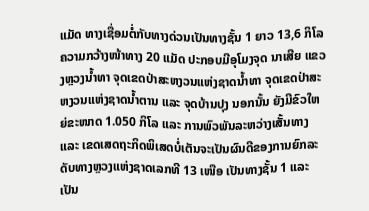ແມັດ ທາງເຊື່ອມຕໍ່ກັບທາງດ່ວນເປັນທາງຊັ້ນ 1 ຍາວ 13,6 ກິໂລ ຄວາມກວ້າງໜ້າທາງ 20 ແມັດ ປະກອບມີອຸໂມງຈຸດ ນາເສີຍ ແຂວງຫຼວງນ້ຳທາ ຈຸດເຂດປ່າສະຫງວນແຫ່ງຊາດນ້ຳທາ ຈຸດເຂດປ່າສະຫງວນແຫ່ງຊາດນ້ຳຕານ ແລະ ຈຸດບ້ານປຸງ ນອກນັ້ນ ຍັງມີຂົວໃຫຍ່ຂະໜາດ 1.050 ກິໂລ ແລະ ການພົວພັນລະຫວ່າງເສັ້ນທາງ ແລະ ເຂດເສດຖະກິດພິເສດບໍ່ເຕັນຈະເປັນຜົນດີຂອງການຍົກລະດັບທາງຫຼວງແຫ່ງຊາດເລກທີ 13 ເໜືອ ເປັນທາງຊັ້ນ 1 ແລະ ເປັນ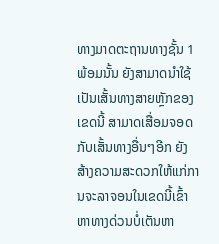ທາງມາດຕະຖານທາງຊັ້ນ 1 ພ້ອມນັ້ນ ຍັງສາມາດນຳໃຊ້ເປັນເສັ້ນທາງສາຍຫຼັກຂອງເຂດນີ້ ສາມາດເສື່ອມຈອດກັບເສັ້ນທາງອື່ນໆອີກ ຍັງສ້າງຄວາມສະດວກໃຫ້ແກ່ການຈະລາຈອນໃນເຂດນີ້ເຂົ້າຫາທາງດ່ວນບໍ່ເຕັນຫາ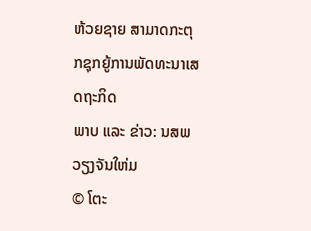ຫ້ວຍຊາຍ ສາມາດກະຕຸກຊຸກຍູ້ການພັດທະນາເສດຖະກິດ
ພາບ ແລະ ຂ່າວ: ນສພ ວຽງຈັນໃຫ່ມ
© ໂຕະ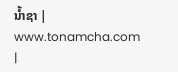ນໍ້າຊາ | www.tonamcha.com |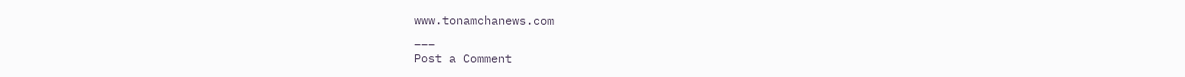www.tonamchanews.com
___
Post a Comment